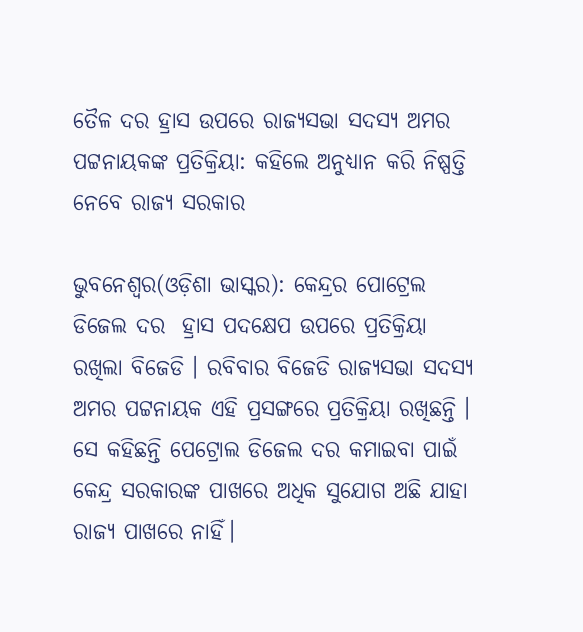ତୈଳ ଦର ହ୍ରାସ ଉପରେ ରାଜ୍ୟସଭା ସଦସ୍ୟ ଅମର ପଟ୍ଟନାୟକଙ୍କ ପ୍ରତିକ୍ରିୟା: କହିଲେ ଅନୁଧ୍ୟାନ କରି ନିଷ୍ପତ୍ତି ନେବେ ରାଜ୍ୟ ସରକାର

ଭୁବନେଶ୍ୱର(ଓଡ଼ିଶା ଭାସ୍କର): କେନ୍ଦ୍ରର ପୋଟ୍ରେଲ ଡିଜେଲ ଦର  ହ୍ରାସ ପଦକ୍ଷେପ ଉପରେ ପ୍ରତିକ୍ରିୟା ରଖିଲା ବିଜେଡି । ରବିବାର ବିଜେଡି ରାଜ୍ୟସଭା ସଦସ୍ୟ ଅମର ପଟ୍ଟନାୟକ ଏହି ପ୍ରସଙ୍ଗରେ ପ୍ରତିକ୍ରିୟା ରଖିଛନ୍ତି । ସେ କହିଛନ୍ତି ପେଟ୍ରୋଲ ଡିଜେଲ ଦର କମାଇବା ପାଇଁ କେନ୍ଦ୍ର ସରକାରଙ୍କ ପାଖରେ ଅଧିକ ସୁଯୋଗ ଅଛି ଯାହା ରାଜ୍ୟ ପାଖରେ ନାହିଁ।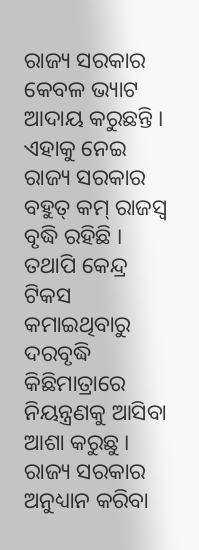ରାଜ୍ୟ ସରକାର କେବଳ ଭ୍ୟାଟ ଆଦାୟ କରୁଛନ୍ତି । ଏହାକୁ ନେଇ ରାଜ୍ୟ ସରକାର ବହୁତ୍ କମ୍ ରାଜସ୍ୱ ବୃଦ୍ଧି ରହିଛି ।  ତଥାପି କେନ୍ଦ୍ର ଟିକସ କମାଇଥିବାରୁ ଦରବୃଦ୍ଧି କିଛିମାତ୍ରାରେ ନିୟନ୍ତ୍ରଣକୁ ଆସିବା ଆଶା କରୁଛୁ । ରାଜ୍ୟ ସରକାର ଅନୁଧ୍ୟାନ କରିବା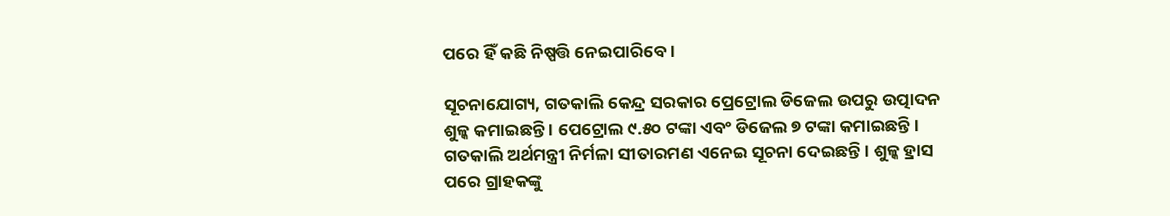ପରେ ହିଁ କଛି ନିଷ୍ପତ୍ତି ନେଇପାରିବେ ।

ସୂଚନାଯୋଗ୍ୟ, ଗତକାଲି କେନ୍ଦ୍ର ସରକାର ପ୍ରେଟ୍ରୋଲ ଡିଜେଲ ଉପରୁ ଉତ୍ପାଦନ ଶୁଳ୍କ କମାଇଛନ୍ତି । ପେଟ୍ରୋଲ ୯.୫୦ ଟଙ୍କା ଏବଂ ଡିଜେଲ ୭ ଟଙ୍କା କମାଇଛନ୍ତି । ଗତକାଲି ଅର୍ଥମନ୍ତ୍ରୀ ନିର୍ମଳା ସୀତାରମଣ ଏନେଇ ସୂଚନା ଦେଇଛନ୍ତି । ଶୁଳ୍କ ହ୍ରାସ ପରେ ଗ୍ରାହକଙ୍କୁ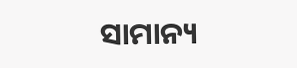ସାମାନ୍ୟ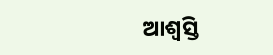ଆଶ୍ୱସ୍ତି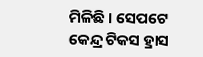ମିଳିଛି । ସେପଟେ କେନ୍ଦ୍ର ଟିକସ ହ୍ରାସ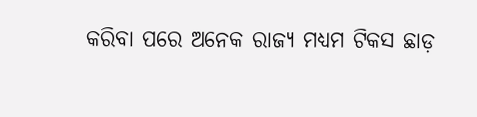କରିବା ପରେ ଅନେକ ରାଜ୍ୟ ମଧ୍ୟମ ଟିକସ ଛାଡ଼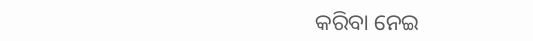କରିବା ନେଇ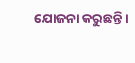ଯୋଜନା କରୁଛନ୍ତି ।